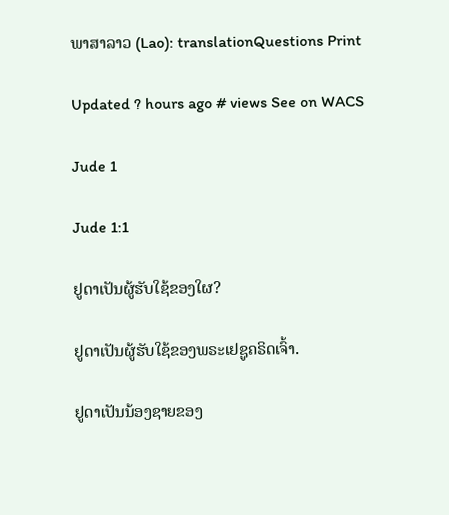ພາສາລາວ (Lao): translationQuestions Print

Updated ? hours ago # views See on WACS

Jude 1

Jude 1:1

ຢູດາເປັນຜູ້ຮັບໃຊ້ຂອງໃຜ?

ຢູດາເປັນຜູ້ຮັບໃຊ້ຂອງພຣະເຢຊູຄຣິດເຈົ້າ.

ຢູດາເປັນນ້ອງຊາຍຂອງ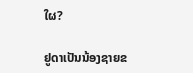ໃຜ?

ຢູດາເປັນນ້ອງຊາຍຂ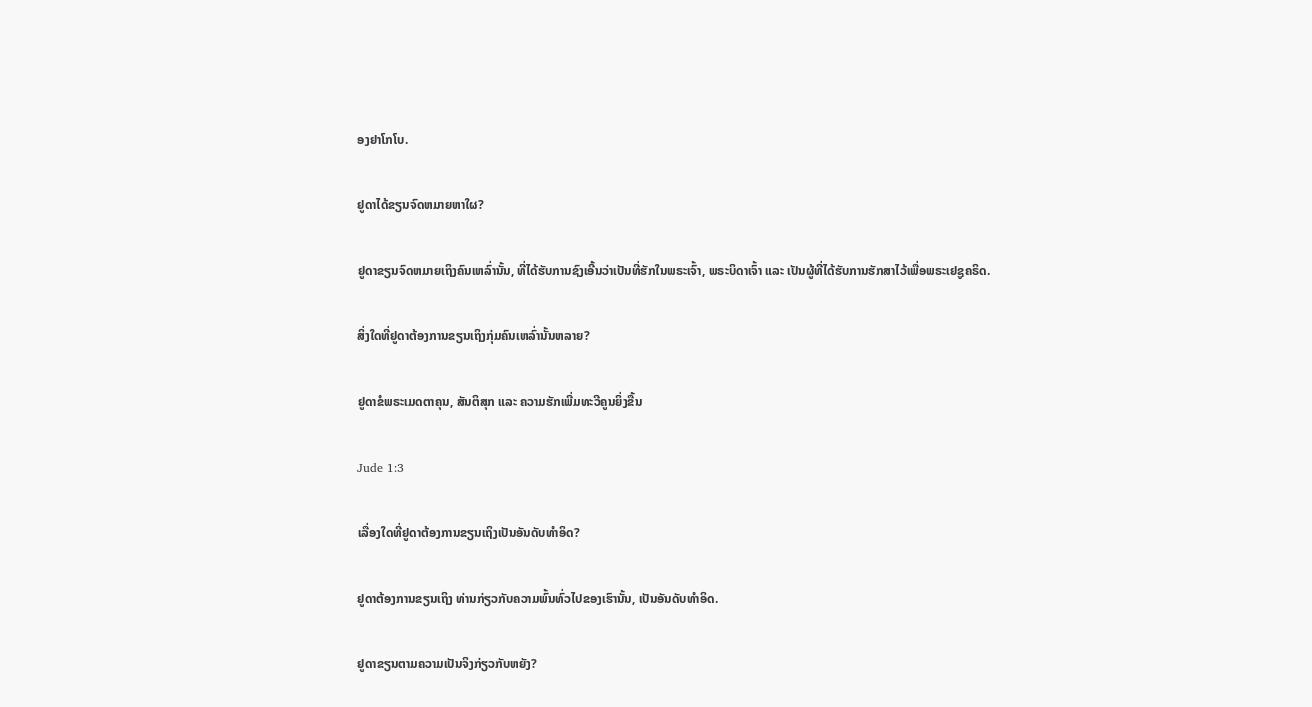ອງຢາໂກໂບ.

ຢູດາໄດ້ຂຽນຈົດຫມາຍຫາໃຜ?

ຢູດາຂຽນຈົດຫມາຍເຖິງຄົນເຫລົ່ານັ້ນ, ທີ່ໄດ້ຮັບການຊົງເອີ້ນວ່າເປັນທີ່ຮັກໃນພຣະເຈົ້າ, ພຣະບິດາເຈົ້າ ແລະ ເປັນຜູ້ທີ່ໄດ້ຮັບການຮັກສາໄວ້ເພື່ອພຣະເຢຊູຄຣິດ.

ສິ່ງໃດທີ່ຢູດາຕ້ອງການຂຽນເຖິງກຸ່ມຄົນເຫລົ່ານັ້ນຫລາຍ?

ຢູດາຂໍພຣະເມດຕາຄຸນ, ສັນຕິສຸກ ແລະ ຄວາມຮັກເພີ່ມທະວີຄູນຍິ່ງຂື້ນ

Jude 1:3

ເລື່ອງໃດທີ່ຢູດາຕ້ອງການຂຽນເຖິງເປັນອັນດັບທຳອິດ?

ຢູດາຕ້ອງການຂຽນເຖິງ ທ່ານກ່ຽວກັບຄວາມພົ້ນທົ່ວໄປຂອງເຮົານັ້ນ, ເປັນອັນດັບທຳອິດ.

ຢູດາຂຽນຕາມຄວາມເປັນຈິງກ່ຽວກັບຫຍັງ?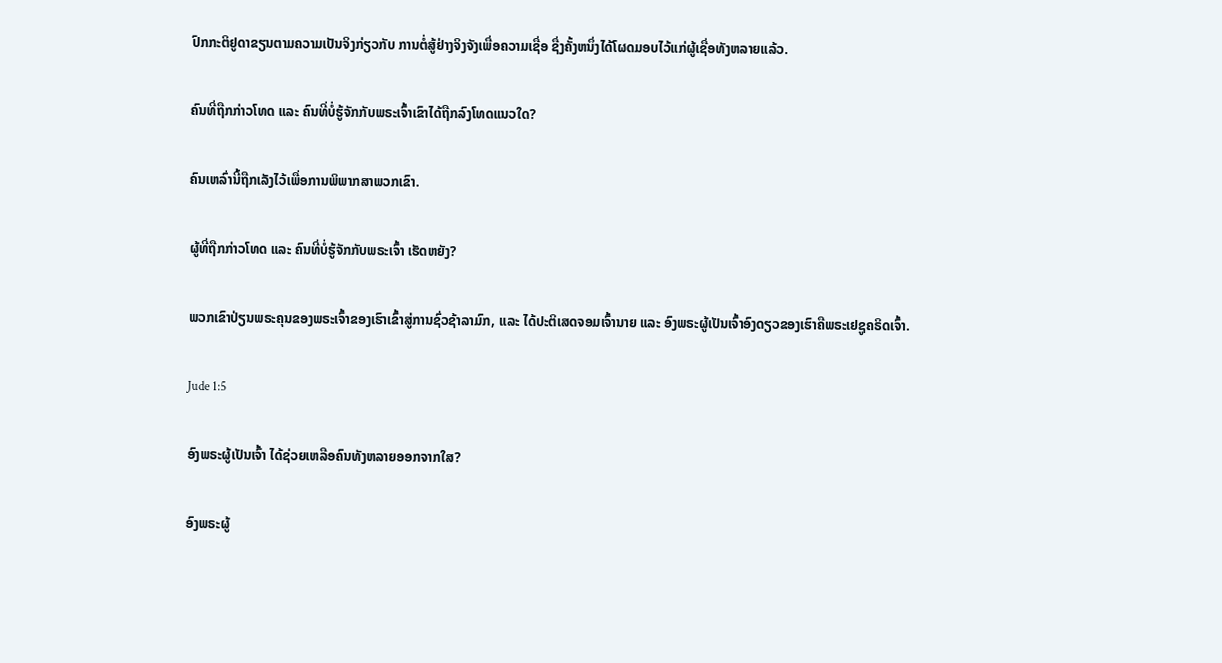ປົກກະຕິຢູດາຂຽນຕາມຄວາມເປັນຈິງກ່ຽວກັບ ການຕໍ່ສູ້ຢ່າງຈິງຈັງເພື່ອຄວາມເຊື່ອ ຊື່ງຄັ້ງຫນຶ່ງໄດ້ໂຜດມອບໄວ້ແກ່ຜູ້ເຊື່ອທັງຫລາຍແລ້ວ.

ຄົນທີ່ຖືກກ່າວໂທດ ແລະ ຄົນທີ່ບໍ່ຮູ້ຈັກກັບພຣະເຈົ້າເຂົາໄດ້ຖືກລົງໂທດແນວໃດ?

ຄົນເຫລົ່ານີ້ຖືກເລັງໄວ້ເພື່ອການພິພາກສາພວກເຂົາ.

ຜູ້ທີ່ຖືກກ່າວໂທດ ແລະ ຄົນທີ່ບໍ່ຮູ້ຈັກກັບພຣະເຈົ້າ ເຮັດຫຍັງ?

ພວກເຂົາປ່ຽນພຣະຄຸນຂອງພຣະເຈົ້າຂອງເຮົາເຂົ້າສູ່ການຊົ່ວຊ້າລາມົກ, ແລະ ໄດ້ປະຕິເສດຈອມເຈົ້ານາຍ ແລະ ອົງພຣະຜູ້ເປັນເຈົ້າອົງດຽວຂອງເຮົາຄືພຣະເຢຊູຄຣິດເຈົ້າ.

Jude 1:5

ອົງພຣະຜູ້ເປັນເຈົ້າ ໄດ້ຊ່ວຍເຫລືອຄົນທັງຫລາຍອອກຈາກໃສ?

ອົງພຣະຜູ້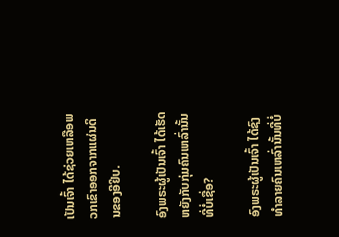ເປັນເຈົ້າ ໄດ້ຊ່ວຍເຫລືອພວກເຂົາອອກຈາກແຜ່ນດິນຂອງອີຢິບ.

ອົງພຣະຜູ້ເປັນເຈົ້າ ໄດ້ເຮັດຫຍັງກັບກຸ່ມຄົນເຫລົ່ານັ້ນທີ່ບໍ່ເຊື່ອ?

ອົງພຣະຜູ້ເປັນເຈົ້າ ໄດ້ຊົງທຳລາຍຄົນເຫລົ່ານັ້ນທີ່ບໍ່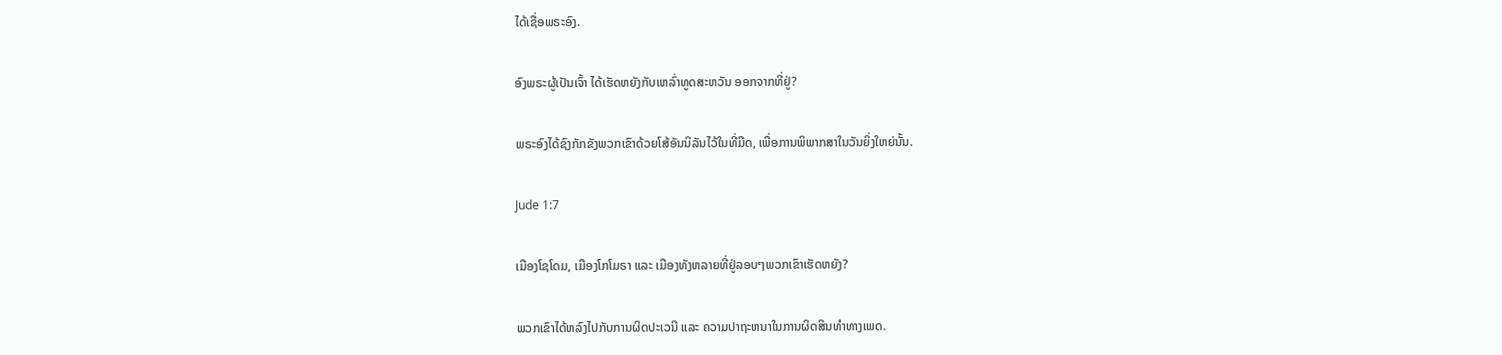ໄດ້ເຊື່ອພຣະອົງ.

ອົງພຣະຜູ້ເປັນເຈົ້າ ໄດ້ເຮັດຫຍັງກັບເຫລົ່າທູດສະຫວັນ ອອກຈາກທີ່ຢູ່?

ພຣະອົງໄດ້ຊົງກັກຂັງພວກເຂົາດ້ວຍໂສ້ອັນນິລັນໄວ້ໃນທີ່ມືດ, ເພື່ອການພິພາກສາໃນວັນຍິ່ງໃຫຍ່ນັ້ນ.

Jude 1:7

ເມືອງໂຊໂດມ, ເມືອງໂກໂມຣາ ແລະ ເມືອງທັງຫລາຍທີ່ຢູ່ລອບໆພວກເຂົາເຮັດຫຍັງ?

ພວກເຂົາໄດ້ຫລົງໄປກັບການຜິດປະເວນີ ແລະ ຄວາມປາຖະຫນາໃນການຜິດສິນທຳທາງເພດ.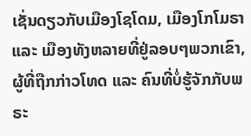ເຊັ່ນດຽວກັບເມືອງໂຊໂດມ, ເມືອງໂກໂມຣາ ແລະ ເມືອງທັງຫລາຍທີ່ຢູ່ລອບໆພວກເຂົາ, ຜູ້ທີ່ຖືກກ່າວໂທດ ແລະ ຄົນທີ່ບໍ່ຮູ້ຈັກກັບພຣະ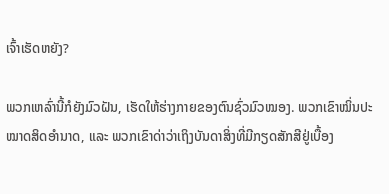ເຈົ້າເຮັດຫຍັງ?

ພວກເຫລົ່ານີ້ກໍຍັງມົວຝັນ, ເຮັດໃຫ້ຮ່າງກາຍຂອງຕົນຊົ່ວມົວໝອງ. ພວກເຂົາໝິ່ນປະໝາດສິດອຳນາດ, ແລະ ພວກເຂົາດ່າວ່າເຖິງບັນດາສິ່ງທີ່ມີກຽດສັກສີຢູ່ເບື້ອງ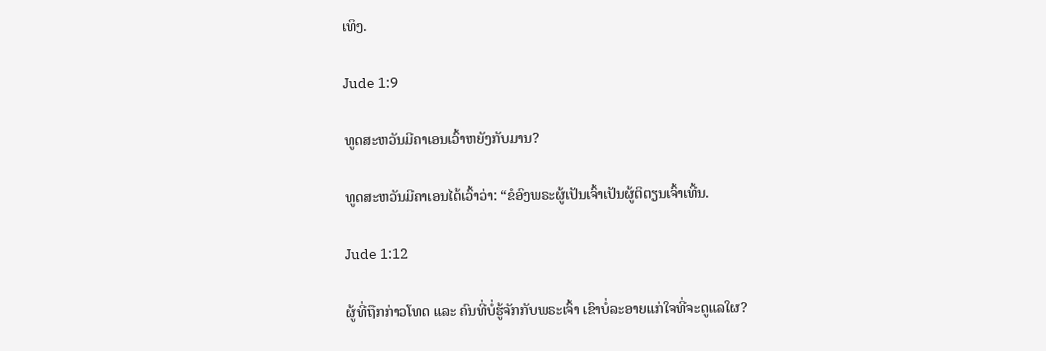ເທິງ.

Jude 1:9

ທູດສະຫວັນມີຄາເອນເວົ້າຫຍັງກັບມານ?

ທູດສະຫວັນມີຄາເອນໄດ້ເວົ້າວ່າ: “ຂໍອົງພຣະຜູ້ເປັນເຈົ້າເປັນຜູ້ຕິຕຽນເຈົ້າເທີ້ນ.

Jude 1:12

ຜູ້ທີ່ຖືກກ່າວໂທດ ແລະ ຄົນທີ່ບໍ່ຮູ້ຈັກກັບພຣະເຈົ້າ ເຂົາບໍ່ລະອາຍແກ່ໃຈທີ່ຈະດູແລໃຜ?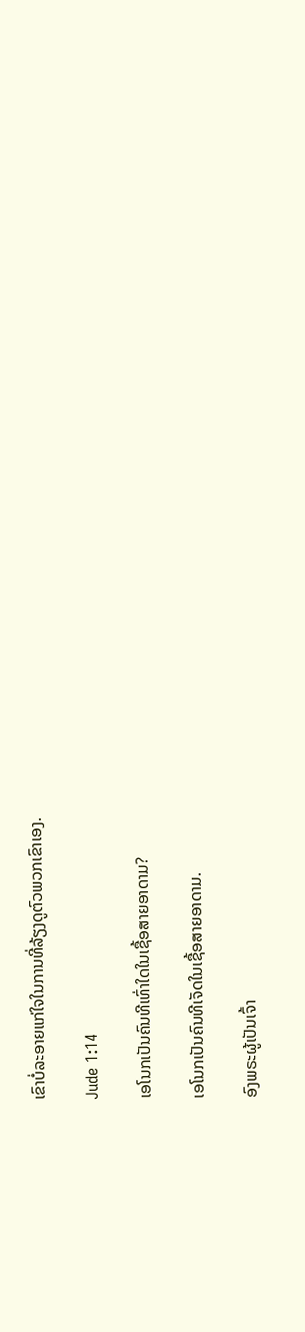ເຂົາບໍ່ລະອາຍແກ່ໃຈໃນການທີ່ລ້ຽງດູຕົວພວກເຂົາເອງ.

Jude 1:14

ເອໂນກເປັນຄົນທີເທົ່າໃດໃນເຊື້ອສາຍອາດາມ?

ເອໂນກເປັນຄົນທີເຈັດໃນເຊື້ອສາຍອາດາມ.

ອົງພຣະຜູ້ເປັນເຈົ້າ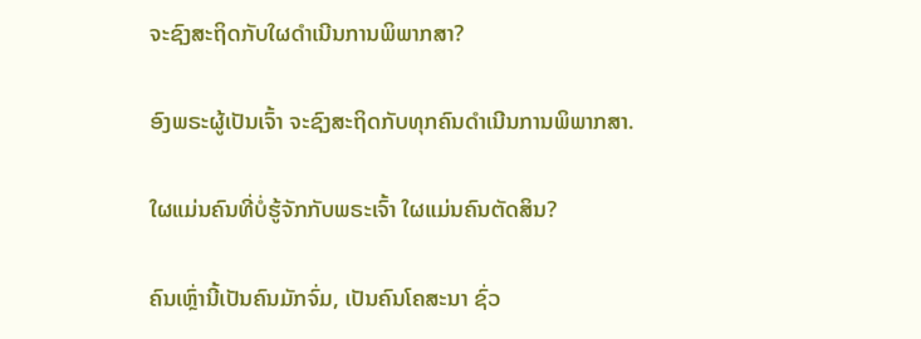ຈະຊົງສະຖິດກັບໃຜດຳເນີນການພິພາກສາ?

ອົງພຣະຜູ້ເປັນເຈົ້າ ຈະຊົງສະຖິດກັບທຸກຄົນດຳເນີນການພິພາກສາ.

ໃຜແມ່ນຄົນທີ່ບໍ່ຮູ້ຈັກກັບພຣະເຈົ້າ ໃຜແມ່ນຄົນຕັດສິນ?

ຄົນເຫຼົ່ານີ້ເປັນຄົນມັກຈົ່ມ, ເປັນຄົນໂຄສະນາ ຊົ່ວ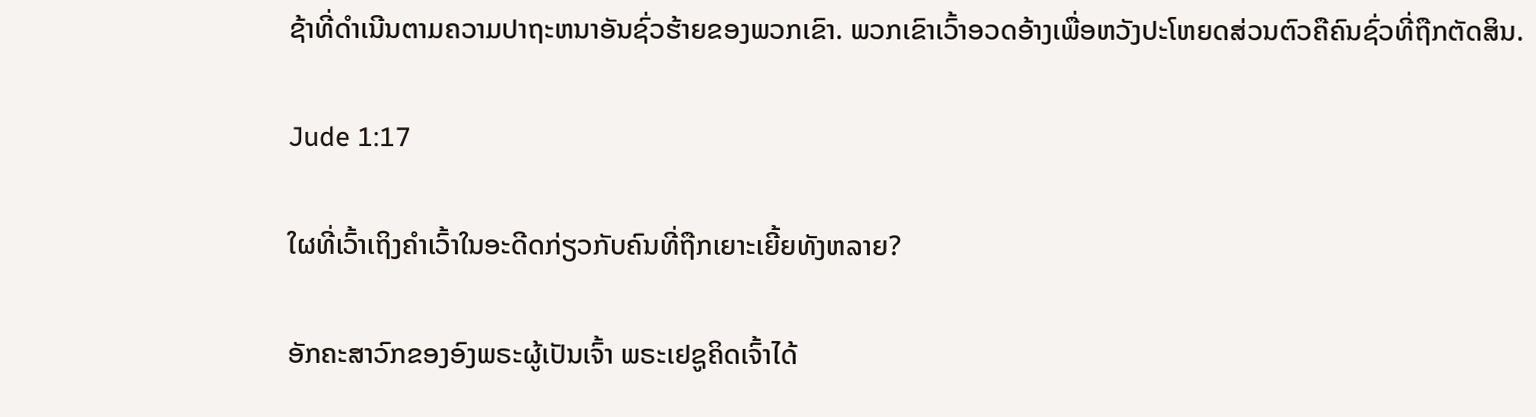ຊ້າທີ່ດຳເນີນຕາມຄວາມປາຖະຫນາອັນຊົ່ວຮ້າຍຂອງພວກເຂົາ. ພວກເຂົາເວົ້າອວດອ້າງເພື່ອຫວັງປະໂຫຍດສ່ວນຕົວຄືຄົນຊົ່ວທີ່ຖືກຕັດສິນ.

Jude 1:17

ໃຜທີ່ເວົ້າເຖິງຄຳເວົ້າໃນອະດີດກ່ຽວກັບຄົນທີ່ຖືກເຍາະເຍີ້ຍທັງຫລາຍ?

ອັກຄະສາວົກຂອງອົງພຣະຜູ້ເປັນເຈົ້າ ພຣະເຢຊູຄິດເຈົ້າໄດ້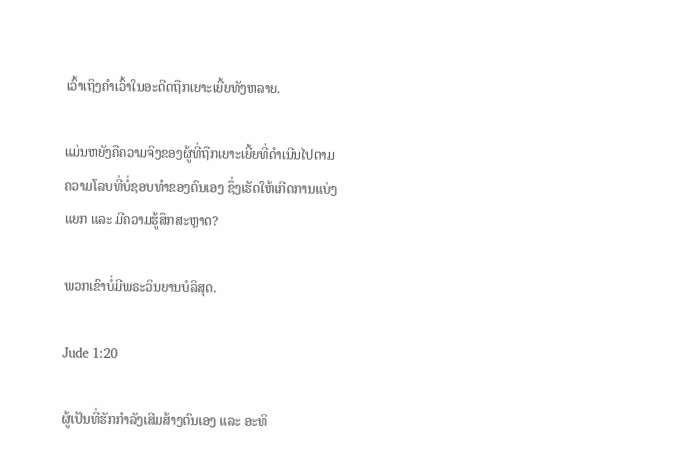ເວົ້າເຖິງຄຳເວົ້າໃນອະດີດຖືກເຍາະເຍີ້ຍທັງຫລາຍ.

ແມ່ນຫຍັງຄືຄວາມຈິງຂອງຜູ້ທີ່ຖືກເຍາະເຍີ້ຍທີ່ດຳເນີນໄປຕາມຄວາມໂລບທີ່ບໍ່ຊອບທຳຂອງຕົນເອງ ຊຶ່ງເຮັດໃຫ້ເກີດການແບ່ງແຍກ ແລະ ມີຄວາມຮູ້ສຶກສະຫຼາດ?

ພວກເຂົາບໍ່ມີພຣະວິນຍານບໍລິສຸດ.

Jude 1:20

ຜູ້ເປັນທີ່ຮັກກຳລັງເສີມສ້າງຕົນເອງ ແລະ ອະທິ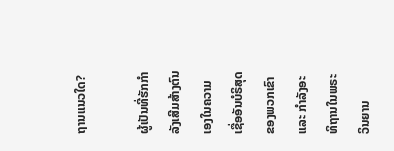ຖານແນວໃດ?

ຜູ້ເປັນທີ່ຮັກກຳລັງເສີມສ້າງຕົນເອງໃນຄວາມເຊື່ອອັນບໍຣິສຸດຂອງພວກເຂົາ ແລະ ກຳລັງອະທິຖານໃນພຣະວິນຍານ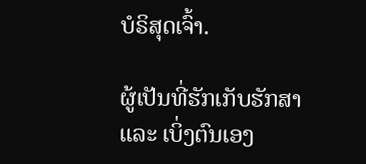ບໍຣິສຸດເຈົ້າ.

ຜູ້ເປັນທີ່ຮັກເກັບຮັກສາ ແລະ ເບິ່ງຕົນເອງ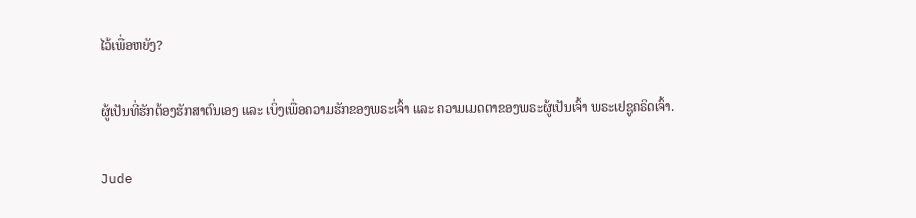ໄວ້ເພື່ອຫຍັງ?

ຜູ້ເປັນທີ່ຮັກຕ້ອງຮັກສາຕົນເອງ ແລະ ເບິ່ງເພື່ອຄວາມຮັກຂອງພຣະເຈົ້າ ແລະ ຄວາມເມດຕາຂອງພຣະຜູ້ເປັນເຈົ້າ ພຣະເຢຊູຄຣິດເຈົ້າ.

Jude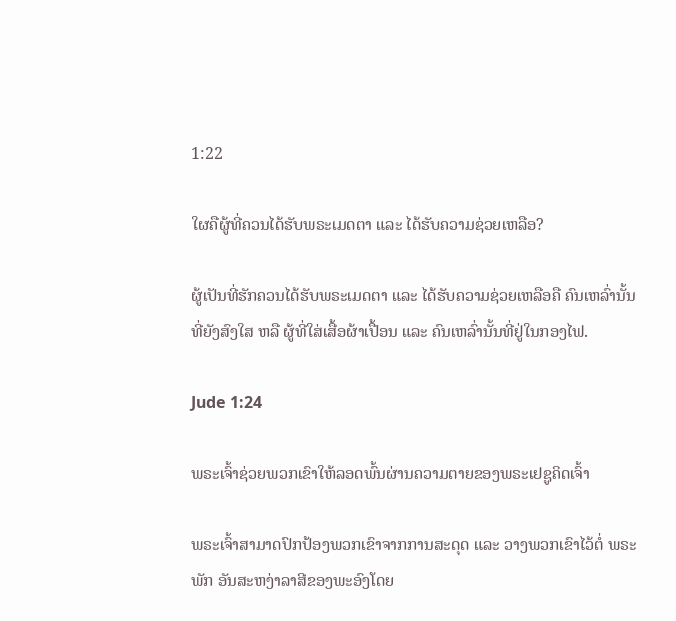1:22

ໃຜຄືຜູ້ທີ່ຄວນໄດ້ຮັບພຣະເມດຕາ ແລະ ໄດ້ຮັບຄວາມຊ່ວຍເຫລືອ?

ຜູ້ເປັນທີ່ຮັກຄວນໄດ້ຮັບພຣະເມດຕາ ແລະ ໄດ້ຮັບຄວາມຊ່ວຍເຫລືອຄື ຄົນເຫລົ່ານັ້ນທີ່ຍັງສົງໃສ ຫລື ຜູ້ທີ່ໃສ່ເສື້ອຜ້າເປື້ອນ ແລະ ຄົນເຫລົ່ານັ້ນທີ່ຢູ່ໃນກອງໄຟ.

Jude 1:24

ພຣະເຈົ້າຊ່ວຍພວກເຂົາໃຫ້ລອດພົ້ນຜ່ານຄວາມຕາຍຂອງພຣະເຢຊູຄິດເຈົ້າ

ພຣະເຈົ້າສາມາດປົກປ້ອງພວກເຂົາຈາກການສະດຸດ ແລະ ວາງພວກເຂົາໄວ້ຕໍ່ ພຣະພັກ ອັນສະຫງ່າລາສີຂອງພະອົງໂດຍ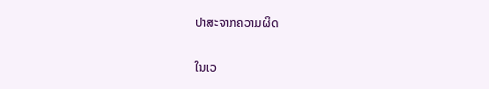ປາສະຈາກຄວາມຜິດ

ໃນເວ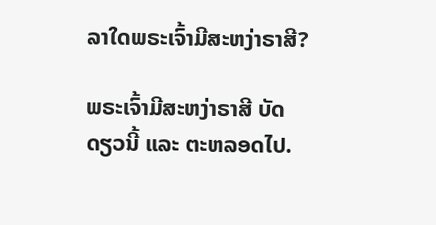ລາໃດພຣະເຈົ້າມີສະຫງ່າຣາສີ?

ພຣະເຈົ້າມີສະຫງ່າຣາສີ ບັດດຽວນີ້ ແລະ ຕະຫລອດໄປ.